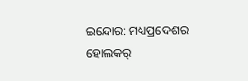ଇନ୍ଦୋର: ମଧ୍ୟପ୍ରଦେଶର ହୋଲକର୍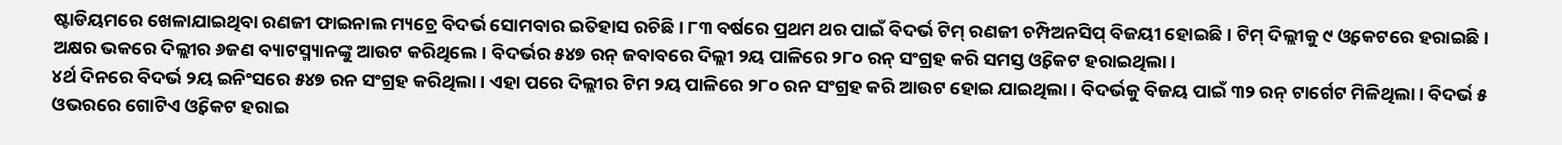ଷ୍ଟାଡିୟମରେ ଖେଳାଯାଇଥିବା ରଣଜୀ ଫାଇନାଲ ମ୍ୟଚ୍ରେ ବିଦର୍ଭ ସୋମବାର ଇତିହାସ ରଚିଛି। ୮୩ ବର୍ଷରେ ପ୍ରଥମ ଥର ପାଇଁ ବିଦର୍ଭ ଟିମ୍ ରଣଜୀ ଚମ୍ପିଅନସିପ୍ ବିଜୟୀ ହୋଇଛି। ଟିମ୍ ଦିଲ୍ଲୀକୁ ୯ ଓ୍ଵକେଟରେ ହରାଇଛି। ଅକ୍ଷର ଭକରେ ଦିଲ୍ଲୀର ୬ଜଣ ବ୍ୟାଟସ୍ମ୍ୟାନଙ୍କୁ ଆଉଟ କରିଥିଲେ। ବିଦର୍ଭର ୫୪୭ ରନ୍ ଜବାବରେ ଦିଲ୍ଲୀ ୨ୟ ପାଳିରେ ୨୮୦ ରନ୍ ସଂଗ୍ରହ କରି ସମସ୍ତ ଓ୍ଵିକେଟ ହରାଇଥିଲା।
୪ର୍ଥ ଦିନରେ ବିଦର୍ଭ ୨ୟ ଇନିଂସରେ ୫୪୭ ରନ ସଂଗ୍ରହ କରିଥିଲା। ଏହା ପରେ ଦିଲ୍ଲୀର ଟିମ ୨ୟ ପାଳିରେ ୨୮୦ ରନ ସଂଗ୍ରହ କରି ଆଉଟ ହୋଇ ଯାଇଥିଲା। ବିଦର୍ଭକୁ ବିଜୟ ପାଇଁ ୩୨ ରନ୍ ଟାର୍ଗେଟ ମିଳିଥିଲା। ବିଦର୍ଭ ୫ ଓଭରରେ ଗୋଟିଏ ଓ୍ଵିକେଟ ହରାଇ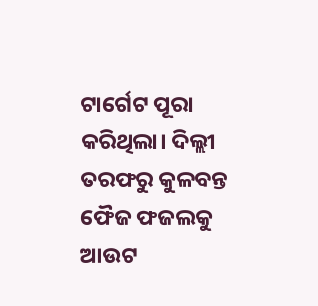ଟାର୍ଗେଟ ପୂରା କରିଥିଲା। ଦିଲ୍ଲୀ ତରଫରୁ କୁଳବନ୍ତ ଫୈଜ ଫଜଲକୁ ଆଉଟ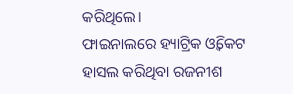କରିଥିଲେ।
ଫାଇନାଲରେ ହ୍ୟାଟ୍ରିକ ଓ୍ଵିକେଟ ହାସଲ କରିଥିବା ରଜନୀଶ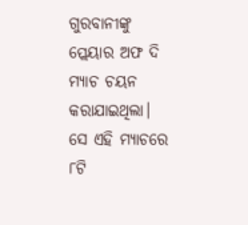ଗୁରବାନୀଙ୍କୁ ପ୍ଲେୟାର ଅଫ ଦି ମ୍ୟାଚ ଚୟନ କରାଯାଇଥିଲା। ସେ ଏହି ମ୍ୟାଚରେ ୮ଟି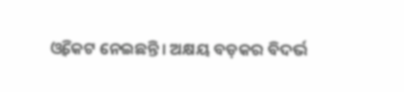ଓ୍ଵିକେଟ ନେଇଛନ୍ତି। ଅକ୍ଷୟ ବଡ଼କର ବିଦର୍ଭ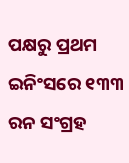ପକ୍ଷରୁ ପ୍ରଥମ ଇନିଂସରେ ୧୩୩ ରନ ସଂଗ୍ରହ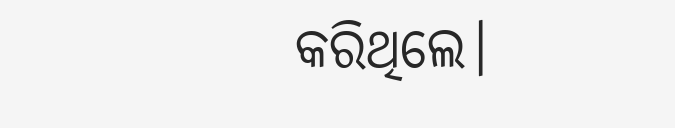କରିଥିଲେ।